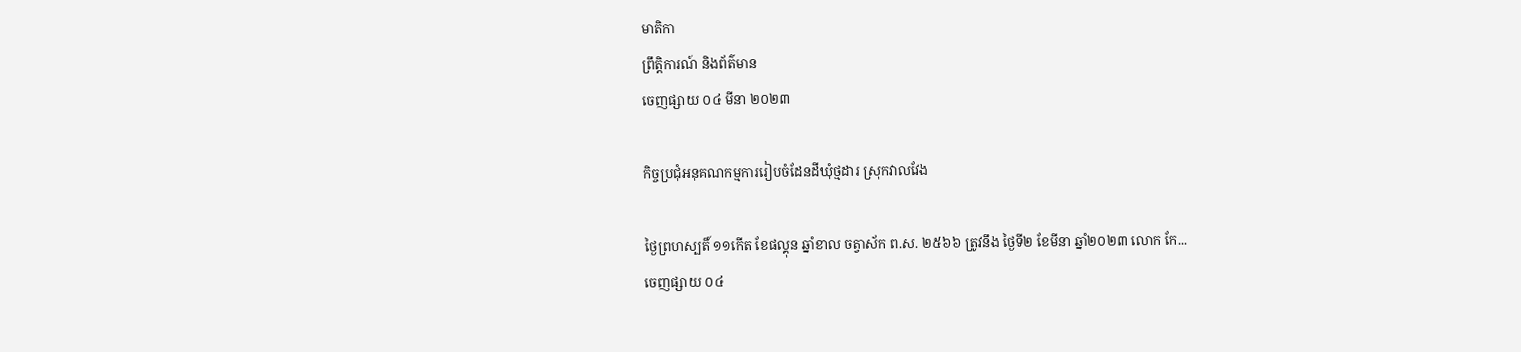មាតិកា
ព្រឹត្តិការណ៍ និងព័ត៌មាន
ចេញផ្សាយ ០៤ មីនា ២០២៣

កិច្ចប្រជុំអនុគណកម្មការរៀបចំដែនដីឃុំថ្មដារ ស្រុកវាលវែង

ថ្ងៃព្រហស្បតិ៍ ១១កើត ខែផល្គុន ឆ្នាំខាល ចត្វាស័ក ព.ស. ២៥៦៦ ត្រូវនឹង ថ្ងៃទី២ ខែមីនា ឆ្នាំ២០២៣ លោក កែ...
ចេញផ្សាយ ០៤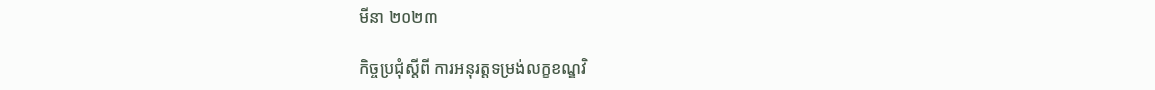មីនា ២០២៣

កិច្ចប្រជុំស្តីពី ការអនុរត្តទម្រង់លក្ខខណ្ឌវិ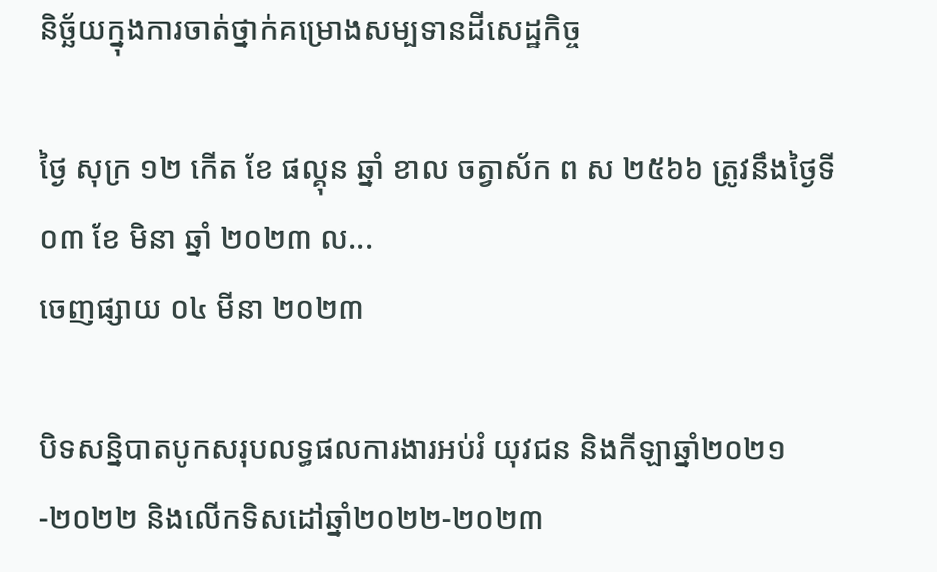និច្ឆ័យក្នុងការចាត់ថ្នាក់គម្រោងសម្បទានដីសេដ្ឋកិច្ច

ថ្ងៃ សុក្រ ១២ កើត ខែ ផល្គុន ឆ្នាំ ខាល ចត្វាស័ក ព ស ២៥៦៦ ត្រូវនឹងថ្ងៃទី  ០៣ ខែ មិនា ឆ្នាំ ២០២៣ ល...
ចេញផ្សាយ ០៤ មីនា ២០២៣

បិទសន្និបាតបូកសរុបលទ្ធផលការងារអប់រំ យុវជន និងកីឡាឆ្នាំ២០២១-២០២២ និងលើកទិសដៅឆ្នាំ២០២២-២០២៣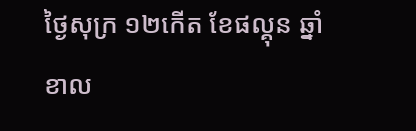ថ្ងៃសុក្រ ១២កើត ខែផល្គុន ឆ្នាំខាល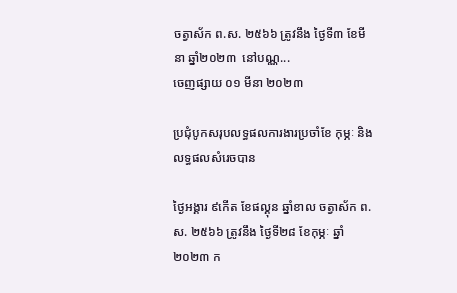ចត្វាស័ក ព.ស. ២៥៦៦ ត្រូវនឹង ថ្ងៃទី៣ ខែមីនា ឆ្នាំ២០២៣  នៅបណ្ណ...
ចេញផ្សាយ ០១ មីនា ២០២៣

ប្រជុំបូកសរុបលទ្ធផលការងារប្រចាំខែ កុម្ភៈ និងលទ្ធផលសំរេចបាន

ថ្ងៃអង្គារ ៩កើត ខែផល្គុន ឆ្នាំខាល ចត្វាស័ក ព.ស. ២៥៦៦ ត្រូវនឹង ថ្ងៃទី២៨ ខែកុម្ភៈ ឆ្នាំ២០២៣ ក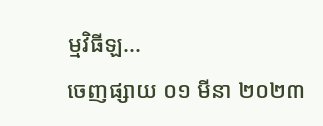ម្មវិធីឡ...
ចេញផ្សាយ ០១ មីនា ២០២៣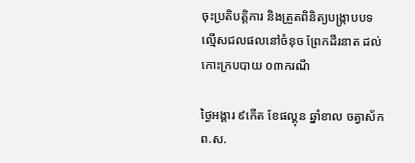ចុះប្រតិបត្តិការ និងត្រួតពិនិត្យបង្រ្កាបបទល្មើសជលផលនៅចំនុច ព្រែកដីរនាត ដល់កោះក្របបាយ ០៣ករណី

ថ្ងៃអង្គារ ៩កើត ខែផល្គុន ឆ្នាំខាល ចត្វាស័ក ព.ស.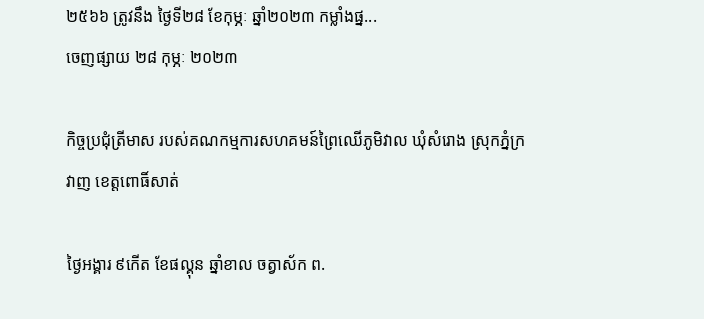២៥៦៦ ត្រូវនឹង ថ្ងៃទី២៨ ខែកុម្ភៈ ឆ្នាំ២០២៣ កម្លាំងផ្ន...
ចេញផ្សាយ ២៨ កុម្ភៈ ២០២៣

កិច្ចប្រជុំត្រីមាស របស់គណកម្មការសហគមន៍ព្រៃឈើភូមិវាល ឃុំសំរោង ស្រុកភ្នំក្រវាញ ខេត្តពោធិ៍សាត់

ថ្ងៃអង្គារ ៩កើត ខែផល្គុន ឆ្នាំខាល ចត្វាស័ក ព.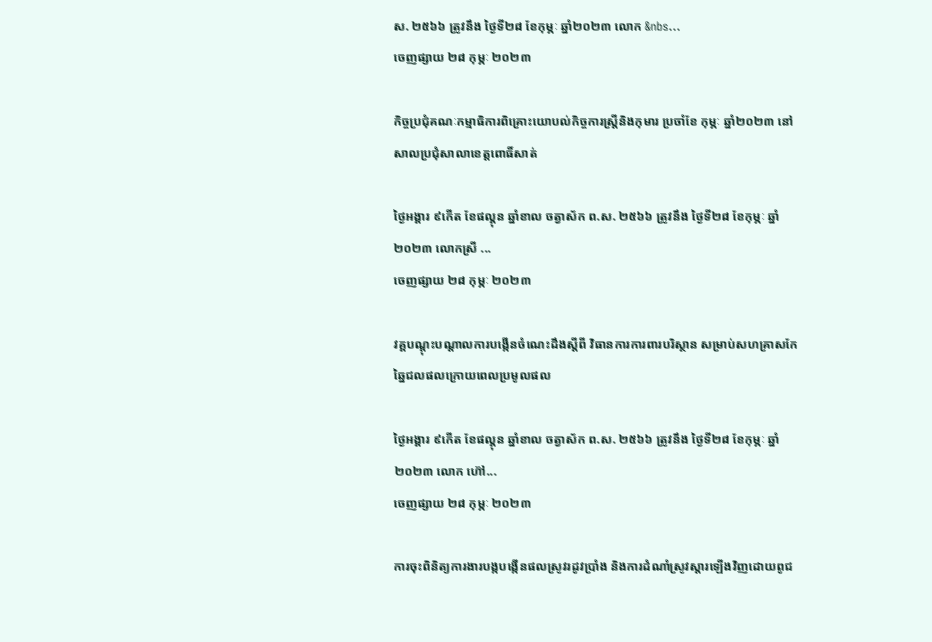ស. ២៥៦៦ ត្រូវនឹង ថ្ងៃទី២៨ ខែកុម្ភៈ ឆ្នាំ២០២៣ លោក &nbs...
ចេញផ្សាយ ២៨ កុម្ភៈ ២០២៣

កិច្ចប្រជុំគណៈកម្មាធិការពិគ្រោះយោបល់កិច្ចការស្រ្តីនិងកុមារ ប្រចាំខែ កុម្ភៈ ឆ្នាំ២០២៣ នៅសាលប្រជុំសាលាខេត្តពោធិ៍សាត់

ថ្ងៃអង្គារ ៩កើត ខែផល្គុន ឆ្នាំខាល ចត្វាស័ក ព.ស. ២៥៦៦ ត្រូវនឹង ថ្ងៃទី២៨ ខែកុម្ភៈ ឆ្នាំ២០២៣ លោកស្រី ...
ចេញផ្សាយ ២៨ កុម្ភៈ ២០២៣

វគ្គបណ្តុះបណ្តាលការបង្កើនចំណេះដឹងស្តីពី វិធានការការពារបរិស្ថាន សម្រាប់សហគ្រាសកែឆ្នៃជលផលក្រោយពេលប្រមូលផល

ថ្ងៃអង្គារ ៩កើត ខែផល្គុន ឆ្នាំខាល ចត្វាស័ក ព.ស. ២៥៦៦ ត្រូវនឹង ថ្ងៃទី២៨ ខែកុម្ភៈ ឆ្នាំ២០២៣ លោក ហ៊ៅ...
ចេញផ្សាយ ២៨ កុម្ភៈ ២០២៣

ការចុះពិនិត្យការងារបង្កបង្កើនផលស្រូវរដូវប្រាំង និងការដំណាំស្រូវស្តារឡើងវិញដោយពូជ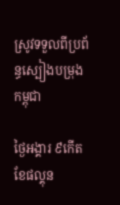ស្រូវទទួលពីប្រព័ន្ធស្បៀងបម្រុងកម្ពុជា

ថ្ងៃអង្គារ ៩កើត ខែផល្គុន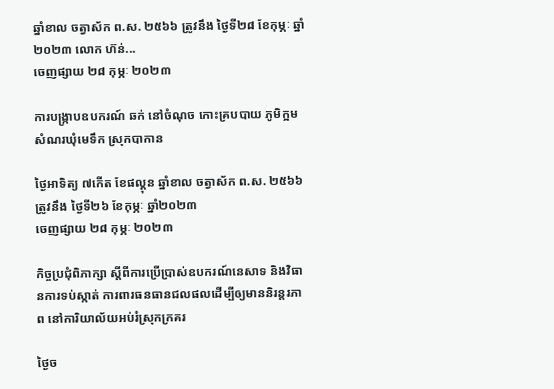ឆ្នាំខាល ចត្វាស័ក ព.ស. ២៥៦៦ ត្រូវនឹង ថ្ងៃទី២៨ ខែកុម្ភៈ ឆ្នាំ២០២៣ លោក ហ៊ន់...
ចេញផ្សាយ ២៨ កុម្ភៈ ២០២៣

ការបង្ក្រាបឧបករណ៍ ឆក់ នៅចំណុច កោះគ្របបាយ ភូមិក្អមសំណរឃុំមេទឹក ស្រុកបាកាន

ថ្ងៃអាទិត្យ ៧កើត ខែផល្គុន ឆ្នាំខាល ចត្វាស័ក ព.ស. ២៥៦៦ ត្រូវនឹង ថ្ងៃទី២៦ ខែកុម្ភៈ ឆ្នាំ២០២៣
ចេញផ្សាយ ២៨ កុម្ភៈ ២០២៣

កិច្ចប្រជុំពិភាក្សា ស្ដីពីការប្រើប្រាស់ឧបករណ៍នេសាទ និងវិធានការទប់ស្កាត់ ការពារធនធានជលផលដើម្បីឲ្យមាននិរន្តរភាព នៅការិយាល័យអប់រំស្រុកក្រគរ

ថ្ងៃច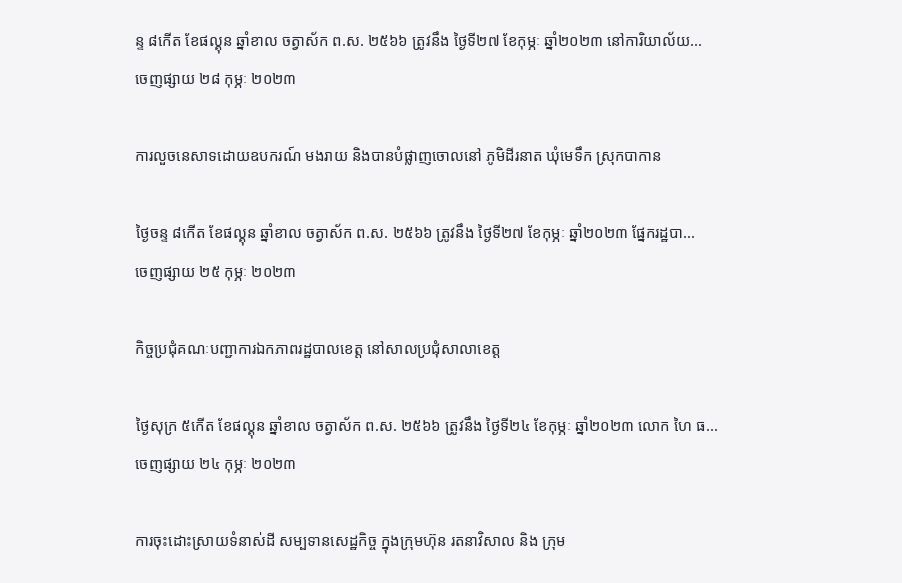ន្ទ ៨កើត ខែផល្គុន ឆ្នាំខាល ចត្វាស័ក ព.ស. ២៥៦៦ ត្រូវនឹង ថ្ងៃទី២៧ ខែកុម្ភៈ ឆ្នាំ២០២៣ នៅការិយាល័យ...
ចេញផ្សាយ ២៨ កុម្ភៈ ២០២៣

ការលួចនេសាទដោយឧបករណ៍ មងរាយ និងបានបំផ្លាញចោលនៅ ភូមិដីរនាត ឃុំមេទឹក ស្រុកបាកាន

ថ្ងៃចន្ទ ៨កើត ខែផល្គុន ឆ្នាំខាល ចត្វាស័ក ព.ស. ២៥៦៦ ត្រូវនឹង ថ្ងៃទី២៧ ខែកុម្ភៈ ឆ្នាំ២០២៣ ផ្នែករដ្ឋបា...
ចេញផ្សាយ ២៥ កុម្ភៈ ២០២៣

កិច្ចប្រជុំគណៈបញ្ជាការឯកភាពរដ្ឋបាលខេត្ត នៅសាលប្រជុំសាលាខេត្ត

ថ្ងៃសុក្រ ៥កើត ខែផល្គុន ឆ្នាំខាល ចត្វាស័ក ព.ស. ២៥៦៦ ត្រូវនឹង ថ្ងៃទី២៤ ខែកុម្ភៈ ឆ្នាំ២០២៣ លោក ហៃ ធ...
ចេញផ្សាយ ២៤ កុម្ភៈ ២០២៣

ការចុះដោះស្រាយទំនាស់ដី សម្បទានសេដ្ឋកិច្ច ក្នុងក្រុមហ៊ុន រតនាវិសាល និង ក្រុម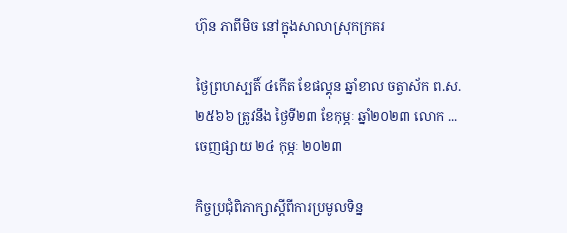ហ៊ុន ភាពីមិច នៅក្នុងសាលាស្រុកក្រគរ

ថ្ងៃព្រហស្បតិ៍ ៤កើត ខែផល្គុន ឆ្នាំខាល ចត្វាស័ក ព.ស. ២៥៦៦ ត្រូវនឹង ថ្ងៃទី២៣ ខែកុម្ភៈ ឆ្នាំ២០២៣ លោក ...
ចេញផ្សាយ ២៤ កុម្ភៈ ២០២៣

កិច្ចប្រជុំពិភាក្សាស្តីពីការប្រមូលទិន្ន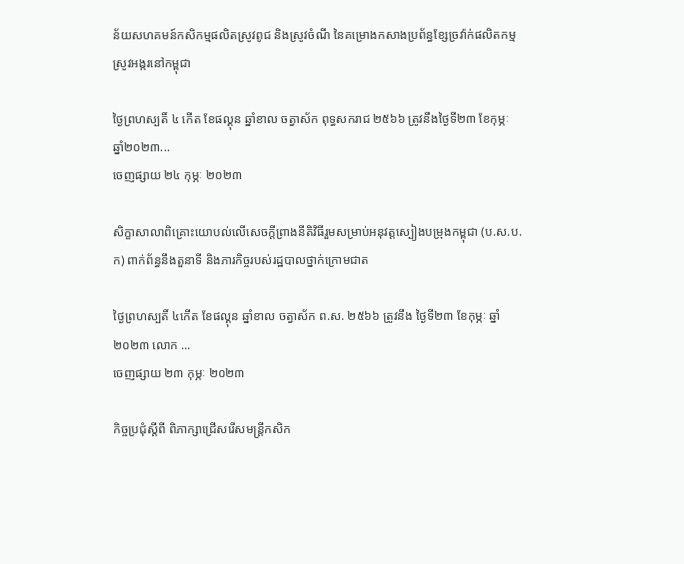ន័យសហគមន៍កសិកម្មផលិតស្រូវពូជ និងស្រូវចំណី នៃគម្រោងកសាងប្រព័ន្ធខ្សែច្រវ៉ាក់ផលិតកម្មស្រូវអង្ករនៅកម្ពុជា

ថ្ងៃព្រហស្បតិ៍ ៤ កើត ខែផល្គុន ឆ្នាំខាល ចត្វាស័ក ពុទ្ធសករាជ ២៥៦៦ ត្រូវនឹងថ្ងៃទី២៣ ខែកុម្ភៈ ឆ្នាំ២០២៣...
ចេញផ្សាយ ២៤ កុម្ភៈ ២០២៣

សិក្ខាសាលាពិគ្រោះយោបល់លើសេចក្តីព្រាងនីតិវិធីរួមសម្រាប់អនុវត្តស្បៀងបម្រុងកម្ពុជា (ប.ស.ប.ក) ពាក់ព័ន្ធនឹងតួនាទី និងភារកិច្ចរបស់រដ្ឋបាលថ្នាក់ក្រោមជាត

ថ្ងៃព្រហស្បតិ៍ ៤កើត ខែផល្គុន ឆ្នាំខាល ចត្វាស័ក ព.ស. ២៥៦៦ ត្រូវនឹង ថ្ងៃទី២៣ ខែកុម្ភៈ ឆ្នាំ២០២៣ លោក ...
ចេញផ្សាយ ២៣ កុម្ភៈ ២០២៣

កិច្ចប្រជុំស្តីពី ពិភាក្សាជ្រេីសរេីសមន្ត្រីកសិក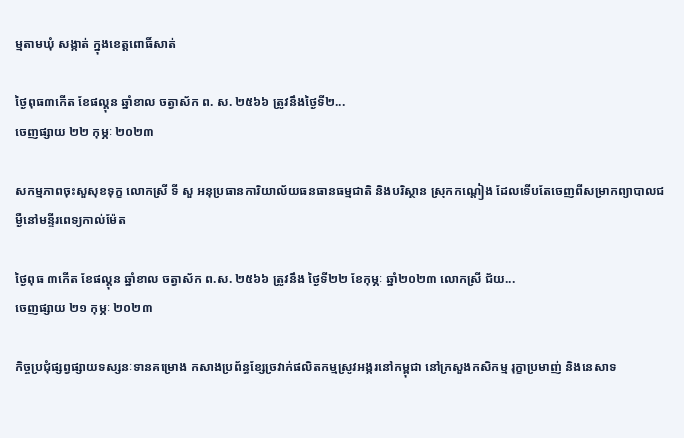ម្មតាមឃុំ សង្កាត់ ក្នុងខេត្តពោធិ៍សាត់

ថ្ងៃពុធ៣កើត ខែផល្គុន ឆ្នាំខាល ចត្វាស័ក ព. ស. ២៥៦៦ ត្រូវនឹងថ្ងៃទី២...
ចេញផ្សាយ ២២ កុម្ភៈ ២០២៣

សកម្មភាពចុះសួសុខទុក្ខ លោកស្រី ទី សួ អនុប្រធានការិយាល័យធនធានធម្មជាតិ និងបរិស្ថាន ស្រុកកណ្តៀង ដែលទើបតែចេញពីសម្រាកព្យាបាលជម្ងឺនៅមន្ទីរពេទ្យកាល់ម៉ែត

ថ្ងៃពុធ ៣កើត ខែផល្គុន ឆ្នាំខាល ចត្វាស័ក ព.ស. ២៥៦៦ ត្រូវនឹង ថ្ងៃទី២២ ខែកុម្ភៈ ឆ្នាំ២០២៣ លោកស្រី ជ័យ...
ចេញផ្សាយ ២១ កុម្ភៈ ២០២៣

កិច្ចប្រជុំផ្សព្វផ្សាយទស្សនៈទានគម្រោង កសាងប្រព័ន្ធខ្សែច្រវាក់ផលិតកម្មស្រូវអង្ករនៅកម្ពុជា នៅក្រសួងកសិកម្ម រុក្ខាប្រមាញ់ និងនេសាទ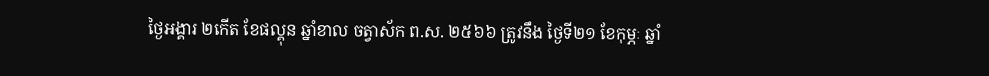ថ្ងៃអង្គារ ២កើត ខែផល្គុន ឆ្នាំខាល ចត្វាស័ក ព.ស. ២៥៦៦ ត្រូវនឹង ថ្ងៃទី២១ ខែកុម្ភៈ ឆ្នាំ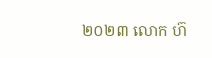២០២៣ លោក ហ៊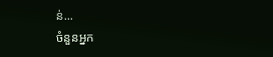ន់...
ចំនួនអ្នក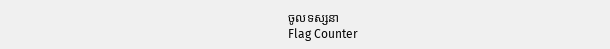ចូលទស្សនា
Flag Counter